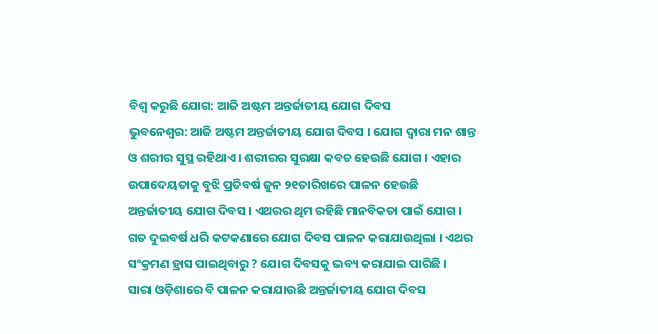ବିଶ୍ୱ କରୁଛି ଯୋଗ: ଆଜି ଅଷ୍ଟମ ଅନ୍ତର୍ଜାତୀୟ ଯୋଗ ଦିବସ
ଭୁବନେଶ୍ୱର: ଆଜି ଅଷ୍ଟମ ଅନ୍ତର୍ଜାତୀୟ ଯୋଗ ଦିବସ । ଯୋଗ ଦ୍ବାରା ମନ ଶାନ୍ତ ଓ ଶରୀର ସୁସ୍ଥ ରହିଥାଏ । ଶରୀରର ସୁରକ୍ଷା କବଚ ହେଉଛି ଯୋଗ । ଏହାର ଉପାଦେୟତାକୁ ବୁଝି ପ୍ରତିବର୍ଷ ଜୁନ ୨୧ତାରିଖରେ ପାଳନ ହେଉଛି ଅନ୍ତର୍ଜାତୀୟ ଯୋଗ ଦିବସ । ଏଥରର ଥିମ ରହିଛି ମାନବିକତା ପାଇଁ ଯୋଗ । ଗତ ଦୁଇବର୍ଷ ଧରି କଟକଣାରେ ଯୋଗ ଦିବସ ପାଳନ କରାଯାଉଥିଲା । ଏଥର ସଂକ୍ରମଣ ହ୍ରାସ ପାଇଥିବାରୁ ? ଯୋଗ ଦିବସକୁ ଭବ୍ୟ କରାଯାଇ ପାରିଛି ।
ସାରା ଓଡ଼ିଶାରେ ବି ପାଳନ କରାଯାଉଛି ଅନ୍ତର୍ଜାତୀୟ ଯୋଗ ଦିବସ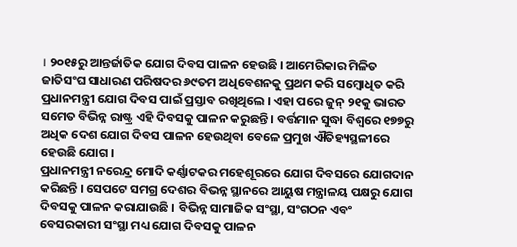। ୨୦୧୫ରୁ ଆନ୍ତର୍ଜାତିକ ଯୋଗ ଦିବସ ପାଳନ ହେଉଛି । ଆମେରିକାର ମିଳିତ ଜାତିସଂଘ ସାଧାରଣ ପରିଷଦର ୬୯ତମ ଅଧିବେଶନକୁ ପ୍ରଥମ କରି ସମ୍ବୋଧିତ କରି ପ୍ରଧାନମନ୍ତ୍ରୀ ଯୋଗ ଦିବସ ପାଇଁ ପ୍ରସ୍ତାବ ରଖିଥିଲେ । ଏହା ପରେ ଜୁନ୍ ୨୧କୁ ଭାରତ ସମେତ ବିଭିନ୍ନ ରାଷ୍ଟ୍ର ଏହି ଦିବସକୁ ପାଳନ କରୁଛନ୍ତି । ବର୍ତ୍ତମାନ ସୁଦ୍ଧା ବିଶ୍ୱରେ ୧୭୭ରୁ ଅଧିକ ଦେଶ ଯୋଗ ଦିବସ ପାଳନ ହେଉଥିବା ବେଳେ ପ୍ରମୁଖ ଐତିହ୍ୟସ୍ଥଳୀରେ ହେଉଛି ଯୋଗ ।
ପ୍ରଧାନମନ୍ତ୍ରୀ ନରେନ୍ଦ୍ର ମୋଦି କର୍ଣ୍ଣାଟକର ମହେଶୂରରେ ଯୋଗ ଦିବସରେ ଯୋଗଦାନ କରିଛନ୍ତି । ସେପଟେ ସମଗ୍ର ଦେଶର ବିଭନ୍ନ ସ୍ଥାନରେ ଆୟୁଷ ମନ୍ତ୍ରାଳୟ ପକ୍ଷରୁ ଯୋଗ ଦିବସକୁ ପାଳନ କରାଯାଉଛି । ବିଭିନ୍ନ ସାମାଜିକ ସଂସ୍ଥା, ସଂଗଠନ ଏବଂ ବେସରକାରୀ ସଂସ୍ଥା ମଧ୍ୟ ଯୋଗ ଦିବସକୁ ପାଳନ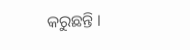କରୁଛନ୍ତି ।